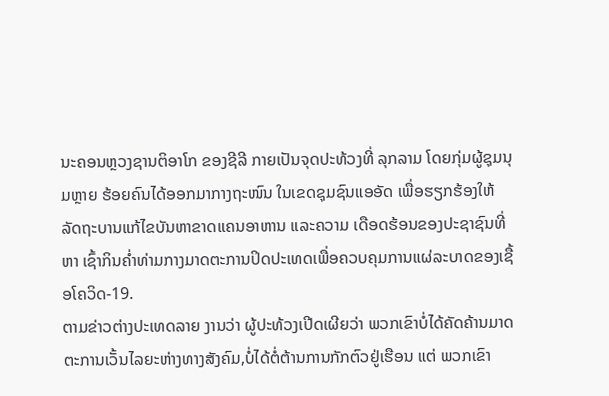ນະຄອນຫຼວງຊານຕິອາໂກ ຂອງຊີລີ ກາຍເປັນຈຸດປະທ້ວງທີ່ ລຸກລາມ ໂດຍກຸ່ມຜູ້ຊຸມນຸມຫຼາຍ ຮ້ອຍຄົນໄດ້ອອກມາກາງຖະໜົນ ໃນເຂດຊຸມຊົນແອອັດ ເພື່ອຮຽກຮ້ອງໃຫ້ລັດຖະບານແກ້ໄຂບັນຫາຂາດແຄນອາຫານ ແລະຄວາມ ເດືອດຮ້ອນຂອງປະຊາຊົນທີ່ຫາ ເຊົ້າກິນຄໍ່າທ່າມກາງມາດຕະການປິດປະເທດເພື່ອຄວບຄຸມການແຜ່ລະບາດຂອງເຊື້ອໂຄວິດ-19.
ຕາມຂ່າວຕ່າງປະເທດລາຍ ງານວ່າ ຜູ້ປະທ້ວງເປີດເຜີຍວ່າ ພວກເຂົາບໍ່ໄດ້ຄັດຄ້ານມາດຕະການເວັ້ນໄລຍະຫ່າງທາງສັງຄົມ,ບໍ່ໄດ້ຕໍ່ຕ້ານການກັກຕົວຢູ່ເຮືອນ ແຕ່ ພວກເຂົາ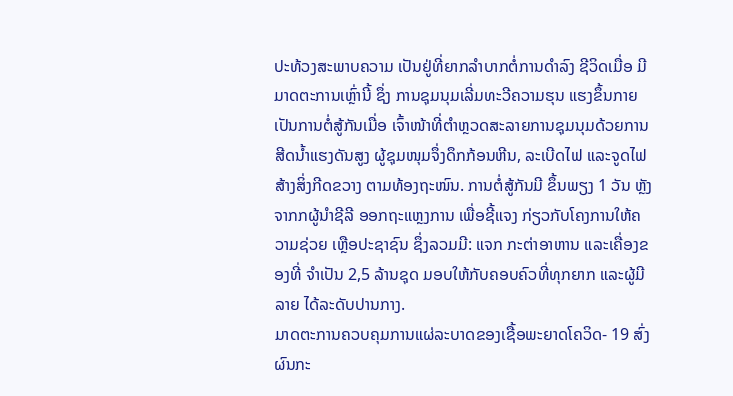ປະທ້ວງສະພາບຄວາມ ເປັນຢູ່ທີ່ຍາກລໍາບາກຕໍ່ການດຳລົງ ຊີວິດເມື່ອ ມີມາດຕະການເຫຼົ່ານີ້ ຊຶ່ງ ການຊຸມນຸມເລີ່ມທະວີຄວາມຮຸນ ແຮງຂຶ້ນກາຍເປັນການຕໍ່ສູ້ກັນເມື່ອ ເຈົ້າໜ້າທີ່ຕຳຫຼວດສະລາຍການຊຸມນຸມດ້ວຍການສີດນໍ້າແຮງດັນສູງ ຜູ້ຊຸມໜຸມຈຶ່ງດຶກກ້ອນຫີນ, ລະເບີດໄຟ ແລະຈູດໄຟສ້າງສິ່ງກີດຂວາງ ຕາມທ້ອງຖະໜົນ. ການຕໍ່ສູ້ກັນມີ ຂຶ້ນພຽງ 1 ວັນ ຫຼັງຈາກກຜູ້ນໍາຊີລີ ອອກຖະແຫຼງການ ເພື່ອຊີ້ແຈງ ກ່ຽວກັບໂຄງການໃຫ້ຄວາມຊ່ວຍ ເຫຼືອປະຊາຊົນ ຊຶ່ງລວມມີ: ແຈກ ກະຕ່າອາຫານ ແລະເຄື່ອງຂອງທີ່ ຈຳເປັນ 2,5 ລ້ານຊຸດ ມອບໃຫ້ກັບຄອບຄົວທີ່ທຸກຍາກ ແລະຜູ້ມີລາຍ ໄດ້ລະດັບປານກາງ.
ມາດຕະການຄວບຄຸມການແຜ່ລະບາດຂອງເຊື້ອພະຍາດໂຄວິດ- 19 ສົ່ງຜົນກະ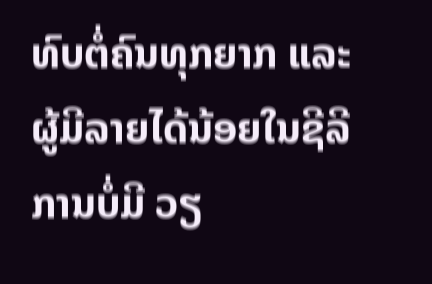ທົບຕໍ່ຄົນທຸກຍາກ ແລະຜູ້ມີລາຍໄດ້ນ້ອຍໃນຊີລີການບໍ່ມີ ວຽ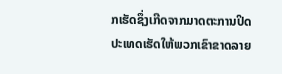ກເຮັດຊຶ່ງເກີດຈາກມາດຕະການປິດປະເທດເຮັດໃຫ້ພວກເຂົາຂາດລາຍ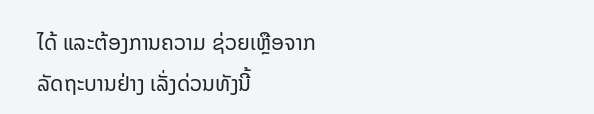ໄດ້ ແລະຕ້ອງການຄວາມ ຊ່ວຍເຫຼືອຈາກລັດຖະບານຢ່າງ ເລັ່ງດ່ວນທັງນີ້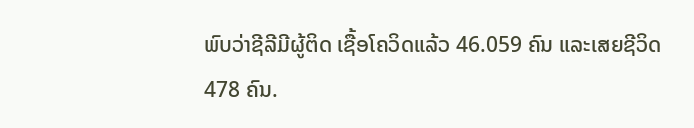ພົບວ່າຊີລີມີຜູ້ຕິດ ເຊື້ອໂຄວິດແລ້ວ 46.059 ຄົນ ແລະເສຍຊີວິດ 478 ຄົນ.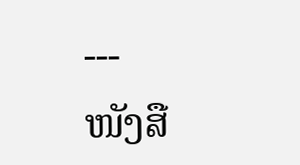---
ໜັງສື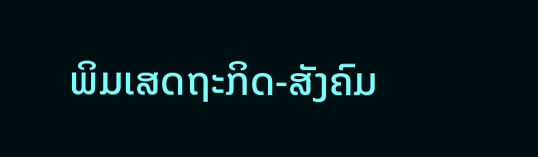ພິມເສດຖະກິດ-ສັງຄົມ